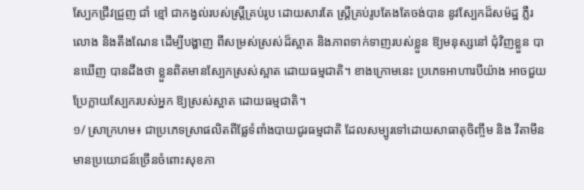ស្បែកជ្រីវជ្រួញ ជាំ ខ្មៅ ជាកង្វល់របស់ស្ត្រីគ្រប់រូប ដោយសារតែ ស្រ្តីគ្រប់រូបតែងតែចង់បាន នូវស្បែកដ៏សម៉ដ្ឋ ភ្លឺរលោង និងតឹងណែន ដើម្បីបង្ហាញ ពីសម្រស់ស្រស់ដ៏ស្អាត និងភាពទាក់ទាញរបស់ខ្លួន ឱ្យមនុស្សនៅ ជុំវិញខ្លួន បានឃើញ បានដឹងថា ខ្លួនពិតមានស្បែកស្រស់ស្អាត ដោយធម្មជាតិ។ ខាងក្រោមនេះ ប្រភេទអាហារបីយ៉ាង អាចជួយប្រែក្លាយស្បែករបស់អ្នក ឱ្យស្រស់ស្អាត ដោយធម្មជាតិ។
១/ ស្រាក្រហម៖ ជាប្រភេទស្រាផលិតពីផ្លែទំពាំងបាយជូរធម្មជាតិ ដែលសម្បូរទៅដោយសាធាតុចិញ្ចឹម និង វីតាមីន មានប្រយោជន៍ច្រើនចំពោះសុខភា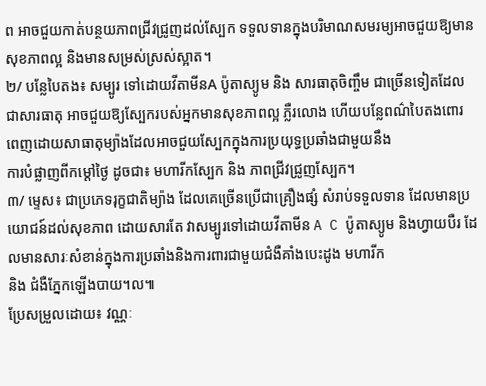ព អាចជួយកាត់បន្ថយភាពជ្រីវជ្រូញដល់ស្បែក ទទួលទានក្នុងបរិមាណសមរម្យអាចជួយឱ្យមានសុខភាពល្អ និងមានសម្រស់ស្រស់ស្អាត។
២/ បន្លែបៃតង៖ សម្បូរ ទៅដោយវីតាមីនA ប៉ូតាស្យូម និង សារធាតុចិញ្ចឹម ជាច្រើនទៀតដែលជាសារធាតុ អាចជួយឱ្យស្បែករបស់អ្នកមានសុខភាពល្អ ភ្លឺរលោង ហើយបន្លែពណ៌បៃតងពោរពេញដោយសាធាតុម្យ៉ាងដែលអាចជួយស្បែកក្នុងការប្រយុទ្ធប្រឆាំងជាមួយនឹង
ការបំផ្លាញពីកម្តៅថ្ងៃ ដូចជា៖ មហារីកស្បែក និង ភាពជ្រីវជ្រូញស្បែក។
៣/ ម្ទេស៖ ជាប្រភេទរុក្ខជាតិម្យ៉ាង ដែលគេច្រើនប្រើជាគ្រឿងផ្សំ សំរាប់ទទួលទាន ដែលមានប្រយោជន៍ដល់សុខភាព ដោយសារតែ វាសម្បូរទៅដោយវីតាមីន A C ប៉ូតាស្យូម និងហ្វាយបឺរ ដែលមានសារៈសំខាន់ក្នុងការប្រឆាំងនិងការពារជាមួយជំងឺគាំងបេះដូង មហារីក
និង ជំងឺភ្នែកឡើងបាយ។ល៕
ប្រែសម្រួលដោយ៖ វណ្ណៈ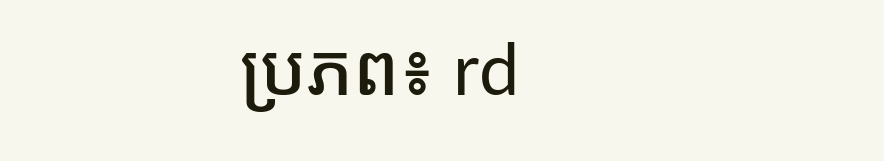ប្រភព៖ rd